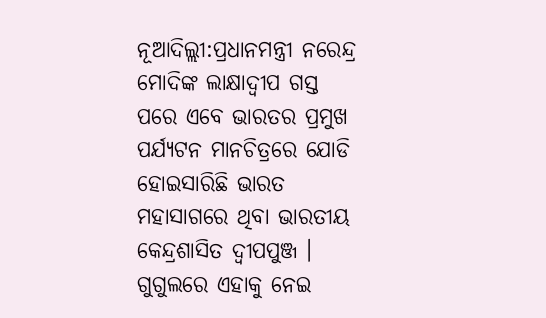ନୂଆଦିଲ୍ଲୀ:ପ୍ରଧାନମନ୍ତ୍ରୀ ନରେନ୍ଦ୍ର ମୋଦିଙ୍କ ଲାକ୍ଷାଦ୍ବୀପ ଗସ୍ତ ପରେ ଏବେ ଭାରତର ପ୍ରମୁଖ ପର୍ଯ୍ୟଟନ ମାନଚିତ୍ରରେ ଯୋଡି ହୋଇସାରିଛି ଭାରତ ମହାସାଗରେ ଥିବା ଭାରତୀୟ କେନ୍ଦ୍ରଶାସିତ ଦ୍ବୀପପୁଞ୍ଜ । ଗୁଗୁଲରେ ଏହାକୁ ନେଇ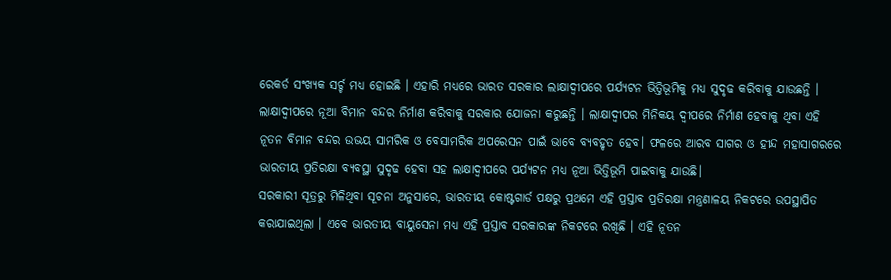ରେକର୍ଡ ସଂଖ୍ୟକ ସର୍ଚ୍ଚ ମଧ୍ୟ ହୋଇଛି । ଏହାରି ମଧ୍ୟରେ ଭାରତ ସରକାର ଲାକ୍ଷାଦ୍ବୀପରେ ପର୍ଯ୍ୟଟନ ଭିତ୍ତିଭୂମିକୁ ମଧ୍ୟ ସୁଦୃଢ କରିବାକୁ ଯାଉଛନ୍ତି । ଲାକ୍ଷାଦ୍ବୀପରେ ନୂଆ ବିମାନ ବନ୍ଦର ନିର୍ମାଣ କରିବାକୁ ସରକାର ଯୋଜନା କରୁଛନ୍ତି । ଲାକ୍ଷାଦ୍ବୀପର ମିନିକୟ ଦ୍ବୀପରେ ନିର୍ମାଣ ହେବାକୁ ଥିବା ଏହି ନୂତନ ବିମାନ ବନ୍ଦର ଉଭୟ ସାମରିକ ଓ ବେସାମରିକ ଅପରେସନ ପାଇଁ ଭାବେ ବ୍ୟବହୃତ ହେବ। ଫଳରେ ଆରବ ସାଗର ଓ ହୀନ୍ଦ ମହାସାଗରରେ ଭାରତୀୟ ପ୍ରତିରକ୍ଷା ବ୍ୟବସ୍ଥା ସୁଦୃଢ ହେବା ସହ ଲାକ୍ଷାଦ୍ବୀପରେ ପର୍ଯ୍ୟଟନ ମଧ୍ୟ ନୂଆ ଭିତ୍ତିଭୂମି ପାଇବାକୁ ଯାଉଛି।
ସରକାରୀ ସୂତ୍ରରୁ ମିଳିଥିବା ସୂଚନା ଅନୁସାରେ, ଭାରତୀୟ କୋଷ୍ଟଗାର୍ଡ ପକ୍ଷରୁ ପ୍ରଥମେ ଏହି ପ୍ରସ୍ତାବ ପ୍ରତିରକ୍ଷା ମନ୍ତ୍ରଣାଳୟ ନିକଟରେ ଉପସ୍ଥାପିତ କରାଯାଇଥିଲା । ଏବେ ଭାରତୀୟ ବାୟୁସେନା ମଧ୍ୟ ଏହି ପ୍ରସ୍ତାବ ସରକାରଙ୍କ ନିକଟରେ ରଖିଛି । ଏହି ନୂତନ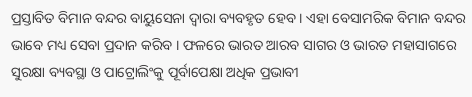ପ୍ରସ୍ତାବିତ ବିମାନ ବନ୍ଦର ବାୟୁସେନା ଦ୍ବାରା ବ୍ୟବହୃତ ହେବ । ଏହା ବେସାମରିକ ବିମାନ ବନ୍ଦର ଭାବେ ମଧ୍ୟ ସେବା ପ୍ରଦାନ କରିବ । ଫଳରେ ଭାରତ ଆରବ ସାଗର ଓ ଭାରତ ମହାସାଗରେ ସୁରକ୍ଷା ବ୍ୟବସ୍ଥା ଓ ପାଟ୍ରୋଲିଂକୁ ପୂର୍ବାପେକ୍ଷା ଅଧିକ ପ୍ରଭାବୀ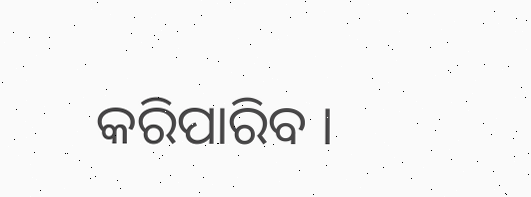କରିପାରିବ ।